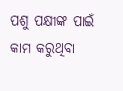ପଶୁ ପକ୍ଷୀଙ୍କ ପାଇଁ କାମ କରୁଥିବା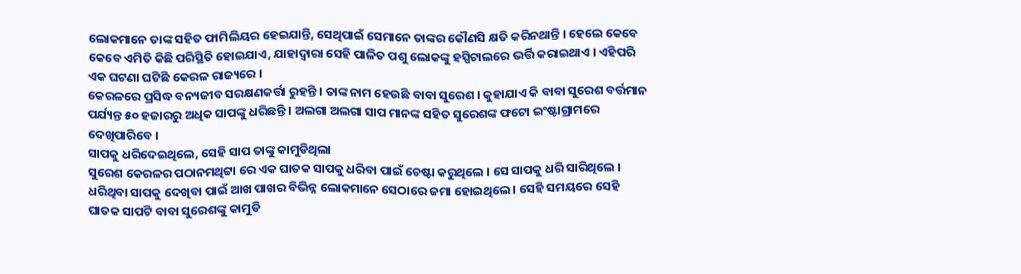ଲୋକମାନେ ତାଙ୍କ ସହିତ ଫାମିଲିୟର ହେଇଯାନ୍ତି, ସେଥିପାଇଁ ସେମାନେ ତାଙ୍କର କୌଣସି କ୍ଷତି କରିନଥାନ୍ତି । ହେଲେ କେବେ କେବେ ଏମିତି କିଛି ପରିସ୍ଥିତି ହୋଇଯାଏ, ଯାହାଦ୍ୱାରା ସେହି ପାଳିତ ପଶୁ ଲୋକଙ୍କୁ ହସ୍ପିଟାଲରେ ଭର୍ତ୍ତି କରାଇଥାଏ । ଏହିପରି ଏକ ଘଟଣା ଘଟିଛି କେରଳ ରାଜ୍ୟରେ ।
କେରଳରେ ପ୍ରସିଦ୍ଧ ବନ୍ୟଜୀବ ସରକ୍ଷଣକର୍ତ୍ତା ରୁହନ୍ତି । ତାଙ୍କ ନାମ ହେଉଛି ବାବା ସୁରେଶ । କୁହାଯାଏ କି ବାବା ସୁରେଶ ବର୍ତ୍ତମାନ ପର୍ଯ୍ୟନ୍ତ ୫୦ ହଜାରରୁ ଅଧିକ ସାପଙ୍କୁ ଧରିଛନ୍ତି । ଅଲଗା ଅଲଗା ସାପ ମାନଙ୍କ ସହିତ ସୁରେଶଙ୍କ ଫଟୋ ଇଂଷ୍ଟାଗ୍ରାମରେ ଦେଖିପାରିବେ ।
ସାପକୁ ଧରିଦେଇଥିଲେ, ସେହି ସାପ ତାଙ୍କୁ କାମୁଡିଥିଲା
ସୁରେଶ କେରଳର ପଠାନମଥିଟ୍ଟା ରେ ଏକ ଘାତକ ସାପକୁ ଧରିବା ପାଇଁ ଚେଷ୍ଟା କରୁଥିଲେ । ସେ ସାପକୁ ଧରି ସାରିଥିଲେ । ଧରିଥିବା ସାପକୁ ଦେଖିବା ପାଇଁ ଆଖ ପାଖର ବିଭିନ୍ନ ଲୋକମାନେ ସେଠାରେ ଜମା ହୋଇଥିଲେ । ସେହି ସମୟରେ ସେହି ଘାତକ ସାପଟି ବାବା ସୁରେଶଙ୍କୁ କାମୁଡି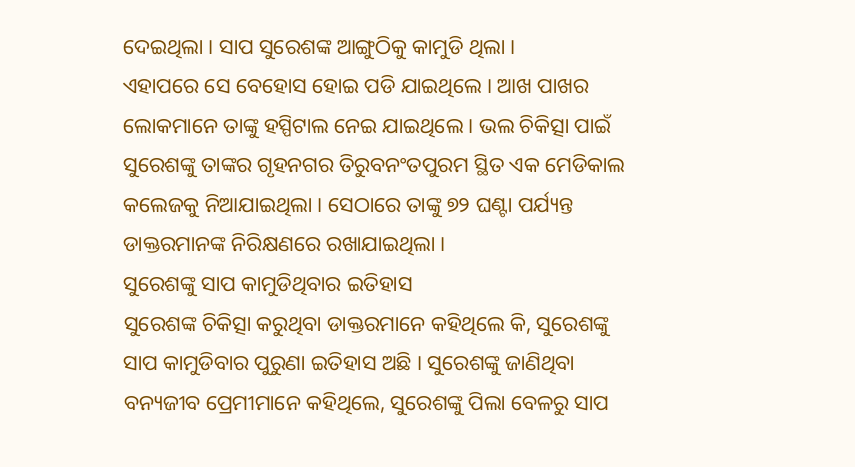ଦେଇଥିଲା । ସାପ ସୁରେଶଙ୍କ ଆଙ୍ଗୁଠିକୁ କାମୁଡି ଥିଲା ।
ଏହାପରେ ସେ ବେହୋସ ହୋଇ ପଡି ଯାଇଥିଲେ । ଆଖ ପାଖର ଲୋକମାନେ ତାଙ୍କୁ ହସ୍ପିଟାଲ ନେଇ ଯାଇଥିଲେ । ଭଲ ଚିକିତ୍ସା ପାଇଁ ସୁରେଶଙ୍କୁ ତାଙ୍କର ଗୃହନଗର ତିରୁବନଂତପୁରମ ସ୍ଥିତ ଏକ ମେଡିକାଲ କଲେଜକୁ ନିଆଯାଇଥିଲା । ସେଠାରେ ତାଙ୍କୁ ୭୨ ଘଣ୍ଟା ପର୍ଯ୍ୟନ୍ତ ଡାକ୍ତରମାନଙ୍କ ନିରିକ୍ଷଣରେ ରଖାଯାଇଥିଲା ।
ସୁରେଶଙ୍କୁ ସାପ କାମୁଡିଥିବାର ଇତିହାସ
ସୁରେଶଙ୍କ ଚିକିତ୍ସା କରୁଥିବା ଡାକ୍ତରମାନେ କହିଥିଲେ କି, ସୁରେଶଙ୍କୁ ସାପ କାମୁଡିବାର ପୁରୁଣା ଇତିହାସ ଅଛି । ସୁରେଶଙ୍କୁ ଜାଣିଥିବା ବନ୍ୟଜୀବ ପ୍ରେମୀମାନେ କହିଥିଲେ, ସୁରେଶଙ୍କୁ ପିଲା ବେଳରୁ ସାପ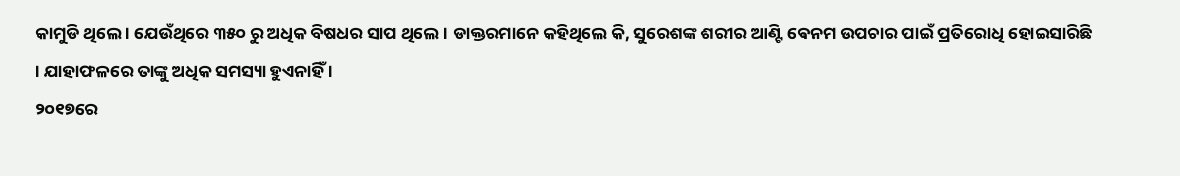କାମୁଡି ଥିଲେ । ଯେଉଁଥିରେ ୩୫୦ ରୁ ଅଧିକ ବିଷଧର ସାପ ଥିଲେ । ଡାକ୍ତରମାନେ କହିଥିଲେ କି, ସୁରେଶଙ୍କ ଶରୀର ଆଣ୍ଟି ଵେନମ ଉପଚାର ପାଇଁ ପ୍ରତିରୋଧି ହୋଇସାରିଛି । ଯାହାଫଳରେ ତାଙ୍କୁ ଅଧିକ ସମସ୍ୟା ହୁଏନାହିଁ ।
୨୦୧୭ରେ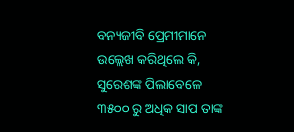ବନ୍ୟଜୀବି ପ୍ରେମୀମାନେ ଉଲ୍ଲେଖ କରିଥିଲେ କି, ସୁରେଶଙ୍କ ପିଲାବେଳେ ୩୫୦୦ ରୁ ଅଧିକ ସାପ ତାଙ୍କ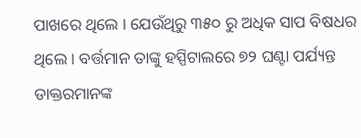ପାଖରେ ଥିଲେ । ଯେଉଁଥିରୁ ୩୫୦ ରୁ ଅଧିକ ସାପ ବିଷଧର ଥିଲେ । ବର୍ତ୍ତମାନ ତାଙ୍କୁ ହସ୍ପିଟାଲରେ ୭୨ ଘଣ୍ଟା ପର୍ଯ୍ୟନ୍ତ ଡାକ୍ତରମାନଙ୍କ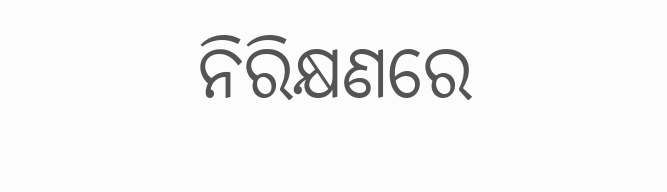ନିରିକ୍ଷଣରେ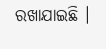ରଖାଯାଇଛି ।